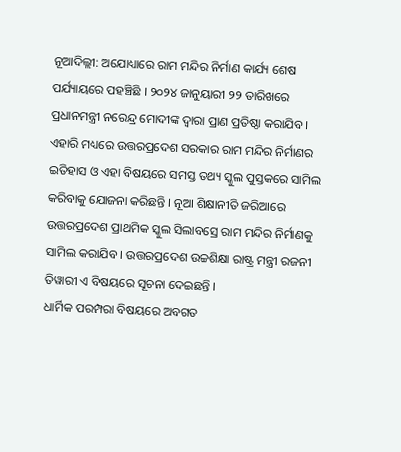ନୂଆଦିଲ୍ଲୀ: ଅଯୋଧ୍ୟାରେ ରାମ ମନ୍ଦିର ନିର୍ମାଣ କାର୍ଯ୍ୟ ଶେଷ ପର୍ଯ୍ୟାୟରେ ପହଞ୍ଚିଛି । ୨୦୨୪ ଜାନୁୟାରୀ ୨୨ ତାରିଖରେ ପ୍ରଧାନମନ୍ତ୍ରୀ ନରେନ୍ଦ୍ର ମୋଦୀଙ୍କ ଦ୍ୱାରା ପ୍ରାଣ ପ୍ରତିଷ୍ଠା କରାଯିବ । ଏହାରି ମଧ୍ୟରେ ଉତ୍ତରପ୍ରଦେଶ ସରକାର ରାମ ମନ୍ଦିର ନିର୍ମାଣର ଇତିହାସ ଓ ଏହା ବିଷୟରେ ସମସ୍ତ ତଥ୍ୟ ସ୍କୁଲ ପୁସ୍ତକରେ ସାମିଲ କରିବାକୁ ଯୋଜନା କରିଛନ୍ତି । ନୂଆ ଶିକ୍ଷାନୀତି ଜରିଆରେ ଉତ୍ତରପ୍ରଦେଶ ପ୍ରାଥମିକ ସ୍କୁଲ ସିଲାବସ୍ରେ ରାମ ମନ୍ଦିର ନିର୍ମାଣକୁ ସାମିଲ କରାଯିବ । ଉତ୍ତରପ୍ରଦେଶ ଉଚ୍ଚଶିକ୍ଷା ରାଷ୍ଟ୍ର ମନ୍ତ୍ରୀ ରଜନୀ ତିୱାରୀ ଏ ବିଷୟରେ ସୂଚନା ଦେଇଛନ୍ତି ।
ଧାର୍ମିକ ପରମ୍ପରା ବିଷୟରେ ଅବଗତ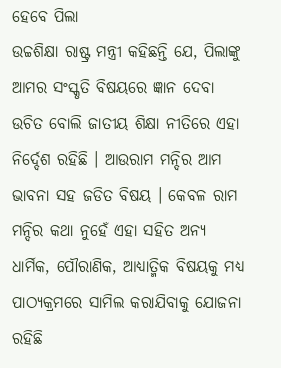ହେବେ ପିଲା
ଉଚ୍ଚଶିକ୍ଷା ରାଷ୍ଟ୍ର ମନ୍ତ୍ରୀ କହିଛନ୍ତି ଯେ, ପିଲାଙ୍କୁ ଆମର ସଂସ୍କୃତି ବିଷୟରେ ଜ୍ଞାନ ଦେବା ଉଚିତ ବୋଲି ଜାତୀୟ ଶିକ୍ଷା ନୀତିରେ ଏହା ନିର୍ଦ୍ଦେଶ ରହିଛି । ଆଉରାମ ମନ୍ଦିର ଆମ ଭାବନା ସହ ଜଡିତ ବିଷୟ । କେବଳ ରାମ ମନ୍ଦିର କଥା ନୁହେଁ ଏହା ସହିତ ଅନ୍ୟ ଧାର୍ମିକ, ପୌରାଣିକ, ଆଧ୍ୟାତ୍ମିକ ବିଷୟକୁ ମଧ୍ୟ ପାଠ୍ୟକ୍ରମରେ ସାମିଲ କରାଯିବାକୁ ଯୋଜନା ରହିଛି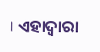। ଏହାଦ୍ୱାରା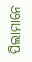ପିଲାମାନେ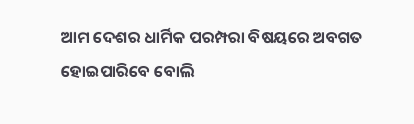ଆମ ଦେଶର ଧାର୍ମିକ ପରମ୍ପରା ବିଷୟରେ ଅବଗତ ହୋଇପାରିବେ ବୋଲି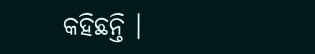କହିଛନ୍ତି ।